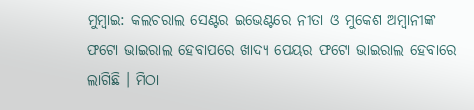ମୁମ୍ବାଇ: କଲଚରାଲ ସେଣ୍ଟର ଇଭେଣ୍ଟରେ ନୀତା ଓ ମୁକେଶ ଅମ୍ବାନୀଙ୍କ ଫଟୋ ଭାଇରାଲ ହେବାପରେ ଖାଦ୍ୟ ପେୟର ଫଟୋ ଭାଇରାଲ ହେବାରେ ଲାଗିଛି । ମିଠା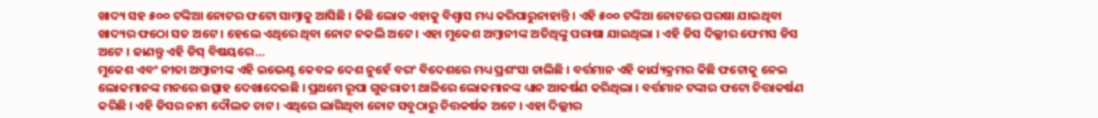ଖାଦ୍ୟ ସହ ୫୦୦ ଟଙ୍କିଆ ନୋଟର ଫଟୋ ସାମ୍ନାକୁ ଆସିଛି । କିଛି ଲୋକ ଏହାକୁ ବିଶ୍ୱାସ ମଧ୍ୟ କରିପାରୁନାହାନ୍ତି । ଏହି ୫୦୦ ଟଙ୍କିଆ ନୋଟରେ ପରଷା ଯାଇଥିବା ଖାଦ୍ୟର ଫଠୋ ସତ ଅଟେ । ହେଲେ ଏଥିରେ ଥିବା ନୋଟ ନକଲି ଅଟେ । ଏହା ମୁକେଶ ଅମ୍ବାନୀଙ୍କ ଅତିଥିଙ୍କୁ ପରାଷା ଯାଇଥିଲା । ଏହି ଡିସ ଦିଲ୍ଲୀର ଫେମସ ଡିସ ଅଟେ । ଜାଣନ୍ତୁ ଏହି ଡିସ୍ ବିଷୟରେ…
ମୁକେଶ ଏବଂ ନୀତା ଅମ୍ବାନୀଙ୍କ ଏହି ଇଭେଣ୍ଟ କେବଳ ଦେଶ ନୁହେଁ ବରଂ ବିଦେଶରେ ମଧ୍ୟ ପ୍ରଶଂସା ଚାଲିଛି । ବର୍ତ୍ତମାନ ଏହି କାର୍ଯ୍ୟକ୍ରମର କିଛି ଫଟୋକୁ ନେଇ ଲୋକମାନଙ୍କ ମନରେ ଉତ୍ସାହ ଦେଖାଦେଇଛି । ପ୍ରଥମେ ରୂପା ଗୁଜରାତୀ ଥାଳିରେ ଲୋକମାନଙ୍କ ଧ୍ୟାନ ଆକର୍ଷଣ କରିଥିଲା । ବର୍ତ୍ତମାନ ଟଙ୍କାର ଫଟୋ ଚିତ୍ତାକର୍ଷଣ କରିଛି । ଏହି ଡିସର ନାମ ଦୌଲତ ଚାଟ । ଏଥିରେ ଲାଗିଥିବା ନୋଟ ସବୁଠାରୁ ଚିତ୍ତକର୍ଷକ ଅଟେ । ଏହା ଦିଲ୍ଲୀର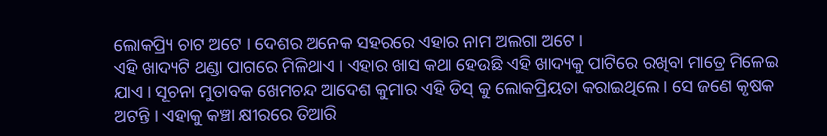ଲୋକପ୍ର୍ୟି ଚାଟ ଅଟେ । ଦେଶର ଅନେକ ସହରରେ ଏହାର ନାମ ଅଲଗା ଅଟେ ।
ଏହି ଖାଦ୍ୟଟି ଥଣ୍ଡା ପାଗରେ ମିଳିଥାଏ । ଏହାର ଖାସ କଥା ହେଉଛି ଏହି ଖାଦ୍ୟକୁ ପାଟିରେ ରଖିବା ମାତ୍ରେ ମିଳେଇ ଯାଏ । ସୂଚନା ମୁତାବକ ଖେମଚନ୍ଦ ଆଦେଶ କୁମାର ଏହି ଡିସ୍ କୁ ଲୋକପ୍ରିୟତା କରାଇଥିଲେ । ସେ ଜଣେ କୃଷକ ଅଟନ୍ତି । ଏହାକୁ କଞ୍ଚା କ୍ଷୀରରେ ତିଆରି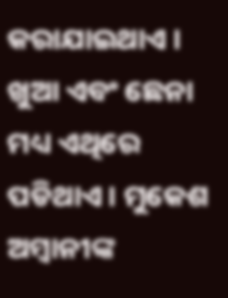କରାଯାଇଥାଏ । ଖୁଆ ଏବଂ ଛେନା ମଧ୍ୟ ଏଥିରେ ପଡିଥାଏ । ମୁକେଶ ଅମ୍ବାନୀଙ୍କ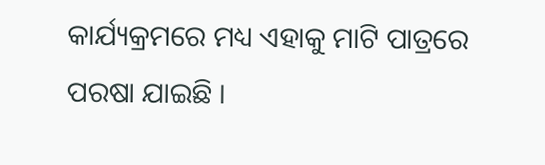କାର୍ଯ୍ୟକ୍ରମରେ ମଧ୍ୟ ଏହାକୁ ମାଟି ପାତ୍ରରେ ପରଷା ଯାଇଛି ।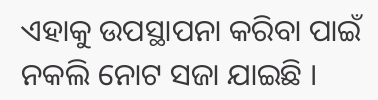ଏହାକୁ ଉପସ୍ଥାପନା କରିବା ପାଇଁ ନକଲି ନୋଟ ସଜା ଯାଇଛି ।